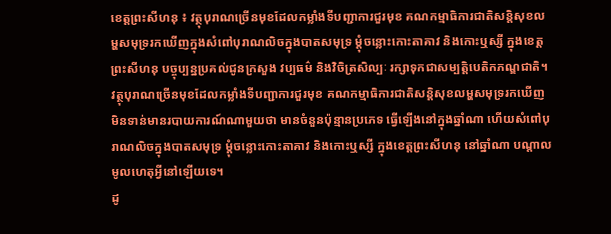ខេត្តព្រះសីហនុ ៖ វត្ថុបុរាណច្រើនមុខដែលកម្លាំងទីបញ្ជាការជួរមុខ គណកម្មាធិការជាតិសន្តិសុខលម្ហសមុទ្ររកឃើញក្នុងសំពៅបុរាណលិចក្នុងបាតសមុទ្រ ម្តុំចន្លោះកោះតាគាវ និងកោះឬស្សី ក្នុងខេត្តព្រះសីហនុ បច្ចុប្បន្នប្រគល់ជូនក្រសួង វប្បធម៌ និងវិចិត្រសិល្បៈ រក្សាទុកជាសម្បត្តិបេតិកភណ្ឌជាតិ។
វត្ថុបុរាណច្រើនមុខដែលកម្លាំងទីបញ្ជាការជួរមុខ គណកម្មាធិការជាតិសន្តិសុខលម្ហសមុទ្ររកឃើញ មិនទាន់មានរបាយការណ៍ណាមួយថា មានចំនួនប៉ុន្មានប្រភេទ ធ្វើឡើងនៅក្នុងឆ្នាំណា ហើយសំពៅបុរាណលិចក្នុងបាតសមុទ្រ ម្តុំចន្លោះកោះតាគាវ និងកោះឬស្សី ក្នុងខេត្តព្រះសីហនុ នៅឆ្នាំណា បណ្តាលមូលហេតុអ្វីនៅឡើយទេ។
ដូ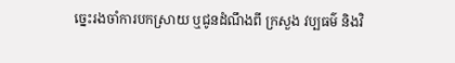ច្នេះរងចាំការបកស្រាយ ឬជូនដំណឹងពី ក្រសួង វប្បធម៌ និងវិ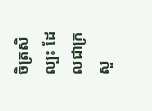ចិត្រសិល្បះ ដែលជាក្រសួ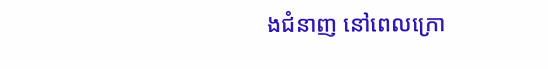ងជំនាញ នៅពេលក្រោ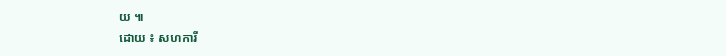យ ៕
ដោយ ៖ សហការី